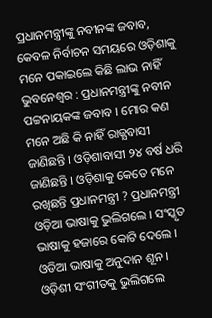ପ୍ରଧାନମନ୍ତ୍ରୀଙ୍କୁ ନବୀନଙ୍କ ଜବାବ, କେବଳ ନିର୍ବାଚନ ସମୟରେ ଓଡ଼ିଶାକୁ ମନେ ପକାଇଲେ କିଛି ଲାଭ ନାହିଁ
ଭୁବନେଶ୍ୱର : ପ୍ରଧାନମନ୍ତ୍ରୀଙ୍କୁ ନବୀନ ପଟ୍ଟନାୟକଙ୍କ ଜବାବ । ମୋର କଣ ମନେ ଅଛି କି ନାହିଁ ରାଜ୍ଯବାସୀ ଜାଣିଛନ୍ତି । ଓଡ଼ିଶାବାସୀ ୨୪ ବର୍ଷ ଧରି ଜାଣିଛନ୍ତି । ଓଡ଼ିଶାକୁ କେତେ ମନେ ରଖିଛନ୍ତି ପ୍ରଧାନମନ୍ତ୍ରୀ ? ପ୍ରଧାନମନ୍ତ୍ରୀ ଓଡ଼ିଆ ଭାଷାକୁ ଭୁଲିଗଲେ । ସଂସ୍କୃତ ଭାଷାକୁ ହଜାରେ କୋଟି ଦେଲେ । ଓଡିଆ ଭାଷାକୁ ଅନୁଦାନ ଶୂନ । ଓଡ଼ିଶୀ ସଂଗୀତକୁ ଭୁଲିଗଲେ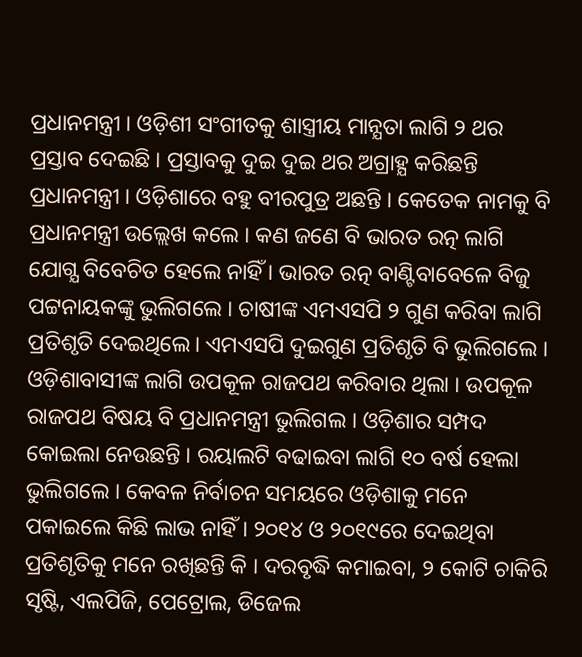ପ୍ରଧାନମନ୍ତ୍ରୀ । ଓଡ଼ିଶୀ ସଂଗୀତକୁ ଶାସ୍ତ୍ରୀୟ ମାନ୍ଯତା ଲାଗି ୨ ଥର ପ୍ରସ୍ତାବ ଦେଇଛି । ପ୍ରସ୍ତାବକୁ ଦୁଇ ଦୁଇ ଥର ଅଗ୍ରାହ୍ଯ କରିଛନ୍ତି ପ୍ରଧାନମନ୍ତ୍ରୀ । ଓଡ଼ିଶାରେ ବହୁ ବୀରପୁତ୍ର ଅଛନ୍ତି । କେତେକ ନାମକୁ ବି ପ୍ରଧାନମନ୍ତ୍ରୀ ଉଲ୍ଲେଖ କଲେ । କଣ ଜଣେ ବି ଭାରତ ରତ୍ନ ଲାଗି ଯୋଗ୍ଯ ବିବେଚିତ ହେଲେ ନାହିଁ । ଭାରତ ରତ୍ନ ବାଣ୍ଟିବାବେଳେ ବିଜୁ ପଟ୍ଟନାୟକଙ୍କୁ ଭୁଲିଗଲେ । ଚାଷୀଙ୍କ ଏମଏସପି ୨ ଗୁଣ କରିବା ଲାଗି ପ୍ରତିଶୃତି ଦେଇଥିଲେ। ଏମଏସପି ଦୁଇଗୁଣ ପ୍ରତିଶୃତି ବି ଭୁଲିଗଲେ । ଓଡ଼ିଶାବାସୀଙ୍କ ଲାଗି ଉପକୂଳ ରାଜପଥ କରିବାର ଥିଲା । ଉପକୂଳ ରାଜପଥ ବିଷୟ ବି ପ୍ରଧାନମନ୍ତ୍ରୀ ଭୁଲିଗଲ । ଓଡ଼ିଶାର ସମ୍ପଦ କୋଇଲା ନେଉଛନ୍ତି । ରୟାଲଟି ବଢାଇବା ଲାଗି ୧୦ ବର୍ଷ ହେଲା ଭୁଲିଗଲେ । କେବଳ ନିର୍ବାଚନ ସମୟରେ ଓଡ଼ିଶାକୁ ମନେ ପକାଇଲେ କିଛି ଲାଭ ନାହିଁ । ୨୦୧୪ ଓ ୨୦୧୯ରେ ଦେଇଥିବା ପ୍ରତିଶୃତିକୁ ମନେ ରଖିଛନ୍ତି କି । ଦରବୃଦ୍ଧି କମାଇବା, ୨ କୋଟି ଚାକିରି ସୃଷ୍ଟି, ଏଲପିଜି, ପେଟ୍ରୋଲ, ଡିଜେଲ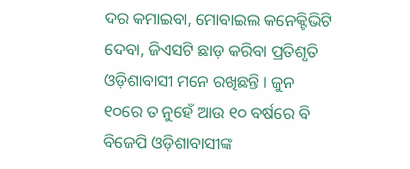ଦର କମାଇବା, ମୋବାଇଲ କନେକ୍ଟିଭିଟି ଦେବା, ଜିଏସଟି ଛାଡ଼ କରିବା ପ୍ରତିଶୃତି ଓଡ଼ିଶାବାସୀ ମନେ ରଖିଛନ୍ତି । ଜୁନ ୧୦ରେ ତ ନୁହେଁ ଆଉ ୧୦ ବର୍ଷରେ ବି ବିଜେପି ଓଡ଼ିଶାବାସୀଙ୍କ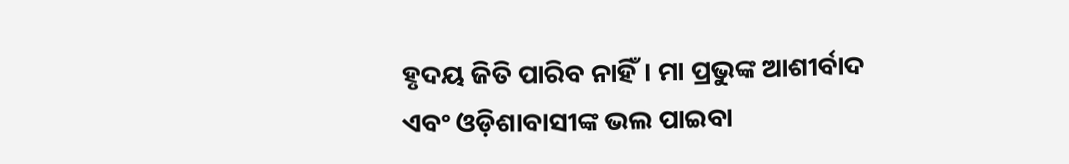ହୃଦୟ ଜିତି ପାରିବ ନାହିଁ। ମା ପ୍ରଭୁଙ୍କ ଆଶୀର୍ବାଦ ଏବଂ ଓଡ଼ିଶାବାସୀଙ୍କ ଭଲ ପାଇବା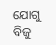ଯୋଗୁ ବିଜୁ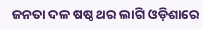ଜନତା ଦଳ ଷଷ୍ଠ ଥର ଲାଗି ଓଡ଼ିଶାରେ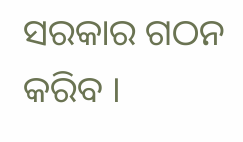ସରକାର ଗଠନ କରିବ ।